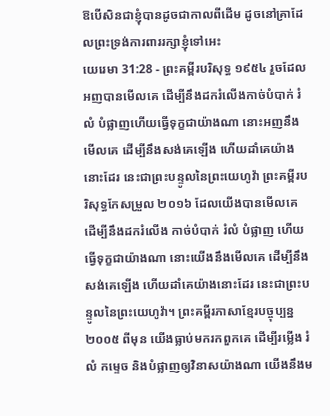ឱបើសិនជាខ្ញុំបានដូចជាកាលពីដើម ដូចនៅគ្រាដែលព្រះទ្រង់ការពាររក្សាខ្ញុំទៅអេះ
យេរេមា 31:28 - ព្រះគម្ពីរបរិសុទ្ធ ១៩៥៤ រួចដែលអញបានមើលគេ ដើម្បីនឹងដករំលើងកាច់បំបាក់ រំលំ បំផ្លាញហើយធ្វើទុក្ខជាយ៉ាងណា នោះអញនឹងមើលគេ ដើម្បីនឹងសង់គេឡើង ហើយដាំគេយ៉ាងនោះដែរ នេះជាព្រះបន្ទូលនៃព្រះយេហូវ៉ា ព្រះគម្ពីរបរិសុទ្ធកែសម្រួល ២០១៦ ដែលយើងបានមើលគេ ដើម្បីនឹងដករំលើង កាច់បំបាក់ រំលំ បំផ្លាញ ហើយធ្វើទុក្ខជាយ៉ាងណា នោះយើងនឹងមើលគេ ដើម្បីនឹងសង់គេឡើង ហើយដាំគេយ៉ាងនោះដែរ នេះជាព្រះបន្ទូលនៃព្រះយេហូវ៉ា។ ព្រះគម្ពីរភាសាខ្មែរបច្ចុប្បន្ន ២០០៥ ពីមុន យើងធ្លាប់មករកពួកគេ ដើម្បីរម្លើង រំលំ កម្ទេច និងបំផ្លាញឲ្យវិនាសយ៉ាងណា យើងនឹងម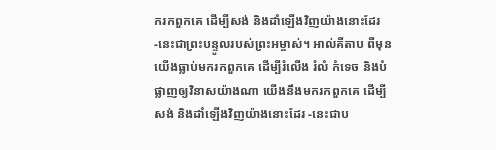ករកពួកគេ ដើម្បីសង់ និងដាំឡើងវិញយ៉ាងនោះដែរ -នេះជាព្រះបន្ទូលរបស់ព្រះអម្ចាស់។ អាល់គីតាប ពីមុន យើងធ្លាប់មករកពួកគេ ដើម្បីរំលើង រំលំ កំទេច និងបំផ្លាញឲ្យវិនាសយ៉ាងណា យើងនឹងមករកពួកគេ ដើម្បីសង់ និងដាំឡើងវិញយ៉ាងនោះដែរ -នេះជាប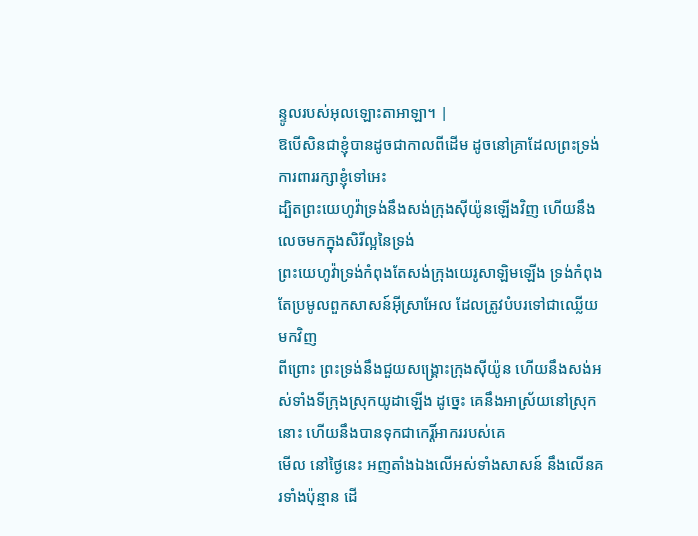ន្ទូលរបស់អុលឡោះតាអាឡា។ |
ឱបើសិនជាខ្ញុំបានដូចជាកាលពីដើម ដូចនៅគ្រាដែលព្រះទ្រង់ការពាររក្សាខ្ញុំទៅអេះ
ដ្បិតព្រះយេហូវ៉ាទ្រង់នឹងសង់ក្រុងស៊ីយ៉ូនឡើងវិញ ហើយនឹងលេចមកក្នុងសិរីល្អនៃទ្រង់
ព្រះយេហូវ៉ាទ្រង់កំពុងតែសង់ក្រុងយេរូសាឡិមឡើង ទ្រង់កំពុងតែប្រមូលពួកសាសន៍អ៊ីស្រាអែល ដែលត្រូវបំបរទៅជាឈ្លើយ មកវិញ
ពីព្រោះ ព្រះទ្រង់នឹងជួយសង្គ្រោះក្រុងស៊ីយ៉ូន ហើយនឹងសង់អស់ទាំងទីក្រុងស្រុកយូដាឡើង ដូច្នេះ គេនឹងអាស្រ័យនៅស្រុកនោះ ហើយនឹងបានទុកជាកេរ្តិ៍អាកររបស់គេ
មើល នៅថ្ងៃនេះ អញតាំងឯងលើអស់ទាំងសាសន៍ នឹងលើនគរទាំងប៉ុន្មាន ដើ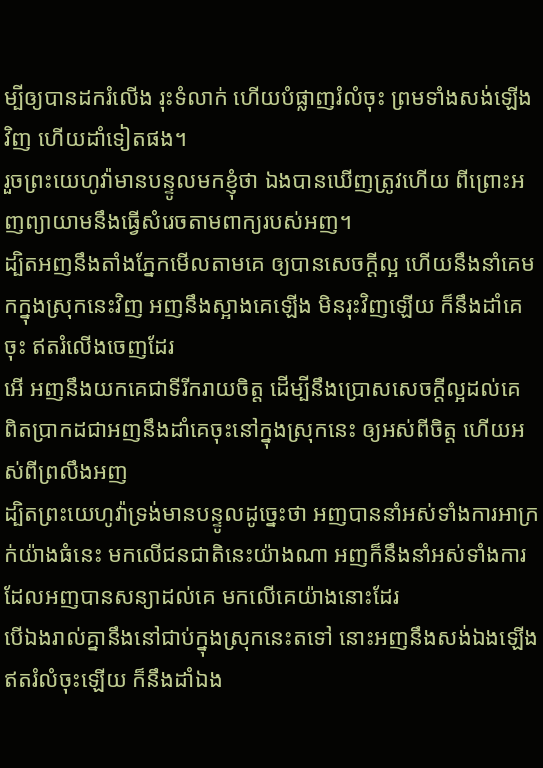ម្បីឲ្យបានដករំលើង រុះទំលាក់ ហើយបំផ្លាញរំលំចុះ ព្រមទាំងសង់ឡើងវិញ ហើយដាំទៀតផង។
រួចព្រះយេហូវ៉ាមានបន្ទូលមកខ្ញុំថា ឯងបានឃើញត្រូវហើយ ពីព្រោះអញព្យាយាមនឹងធ្វើសំរេចតាមពាក្យរបស់អញ។
ដ្បិតអញនឹងតាំងភ្នែកមើលតាមគេ ឲ្យបានសេចក្ដីល្អ ហើយនឹងនាំគេមកក្នុងស្រុកនេះវិញ អញនឹងស្អាងគេឡើង មិនរុះវិញឡើយ ក៏នឹងដាំគេចុះ ឥតរំលើងចេញដែរ
អើ អញនឹងយកគេជាទីរីករាយចិត្ត ដើម្បីនឹងប្រោសសេចក្ដីល្អដល់គេ ពិតប្រាកដជាអញនឹងដាំគេចុះនៅក្នុងស្រុកនេះ ឲ្យអស់ពីចិត្ត ហើយអស់ពីព្រលឹងអញ
ដ្បិតព្រះយេហូវ៉ាទ្រង់មានបន្ទូលដូច្នេះថា អញបាននាំអស់ទាំងការអាក្រក់យ៉ាងធំនេះ មកលើជនជាតិនេះយ៉ាងណា អញក៏នឹងនាំអស់ទាំងការដែលអញបានសន្យាដល់គេ មកលើគេយ៉ាងនោះដែរ
បើឯងរាល់គ្នានឹងនៅជាប់ក្នុងស្រុកនេះតទៅ នោះអញនឹងសង់ឯងឡើងឥតរំលំចុះឡើយ ក៏នឹងដាំឯង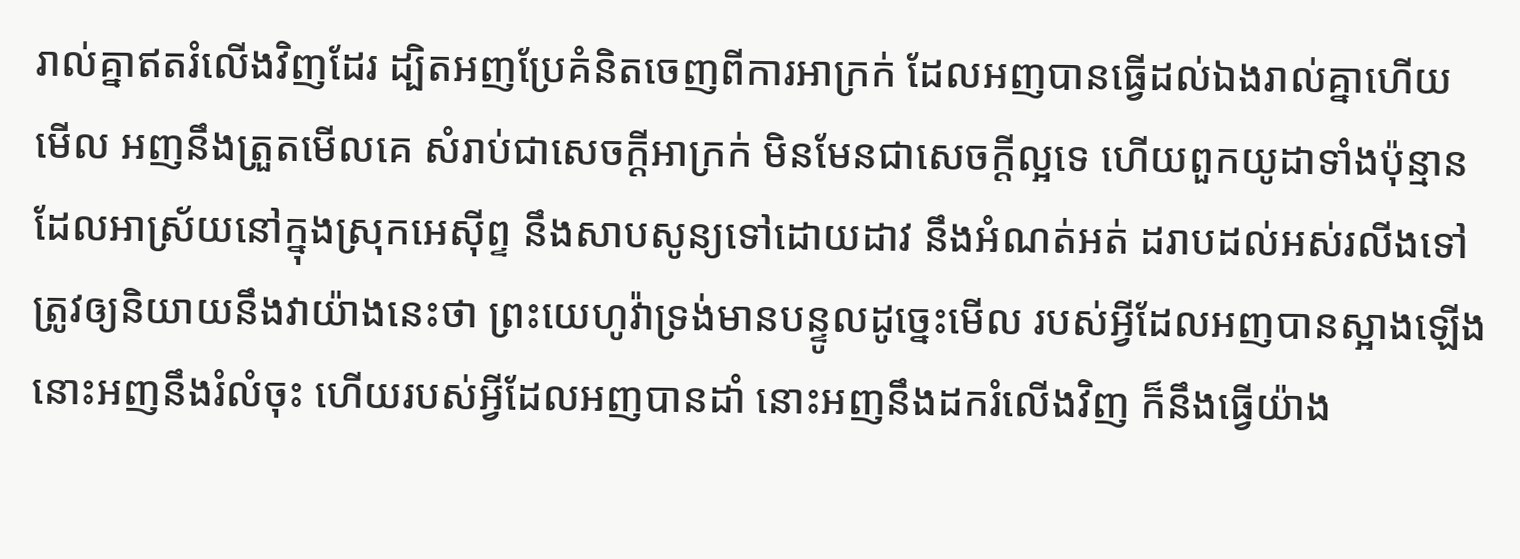រាល់គ្នាឥតរំលើងវិញដែរ ដ្បិតអញប្រែគំនិតចេញពីការអាក្រក់ ដែលអញបានធ្វើដល់ឯងរាល់គ្នាហើយ
មើល អញនឹងត្រួតមើលគេ សំរាប់ជាសេចក្ដីអាក្រក់ មិនមែនជាសេចក្ដីល្អទេ ហើយពួកយូដាទាំងប៉ុន្មានដែលអាស្រ័យនៅក្នុងស្រុកអេស៊ីព្ទ នឹងសាបសូន្យទៅដោយដាវ នឹងអំណត់អត់ ដរាបដល់អស់រលីងទៅ
ត្រូវឲ្យនិយាយនឹងវាយ៉ាងនេះថា ព្រះយេហូវ៉ាទ្រង់មានបន្ទូលដូច្នេះមើល របស់អ្វីដែលអញបានស្អាងឡើង នោះអញនឹងរំលំចុះ ហើយរបស់អ្វីដែលអញបានដាំ នោះអញនឹងដករំលើងវិញ ក៏នឹងធ្វើយ៉ាង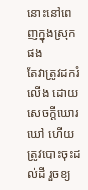នោះនៅពេញក្នុងស្រុកផង
តែវាត្រូវដករំលើង ដោយសេចក្ដីឃោរឃៅ ហើយត្រូវបោះចុះដល់ដី រួចខ្យ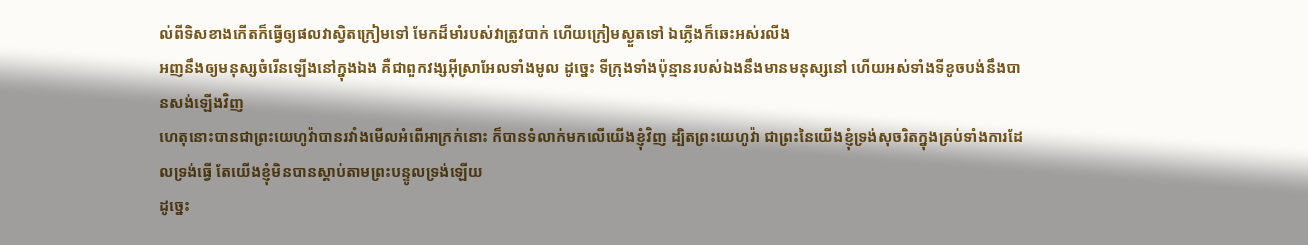ល់ពីទិសខាងកើតក៏ធ្វើឲ្យផលវាស្វិតក្រៀមទៅ មែកដ៏មាំរបស់វាត្រូវបាក់ ហើយក្រៀមស្ងួតទៅ ឯភ្លើងក៏ឆេះអស់រលីង
អញនឹងឲ្យមនុស្សចំរើនឡើងនៅក្នុងឯង គឺជាពួកវង្សអ៊ីស្រាអែលទាំងមូល ដូច្នេះ ទីក្រុងទាំងប៉ុន្មានរបស់ឯងនឹងមានមនុស្សនៅ ហើយអស់ទាំងទីខូចបង់នឹងបានសង់ឡើងវិញ
ហេតុនោះបានជាព្រះយេហូវ៉ាបានរវាំងមើលអំពើអាក្រក់នោះ ក៏បានទំលាក់មកលើយើងខ្ញុំវិញ ដ្បិតព្រះយេហូវ៉ា ជាព្រះនៃយើងខ្ញុំទ្រង់សុចរិតក្នុងគ្រប់ទាំងការដែលទ្រង់ធ្វើ តែយើងខ្ញុំមិនបានស្តាប់តាមព្រះបន្ទូលទ្រង់ឡើយ
ដូច្នេះ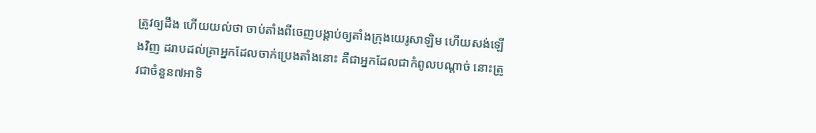ត្រូវឲ្យដឹង ហើយយល់ថា ចាប់តាំងពីចេញបង្គាប់ឲ្យតាំងក្រុងយេរូសាឡិម ហើយសង់ឡើងវិញ ដរាបដល់គ្រាអ្នកដែលចាក់ប្រេងតាំងនោះ គឺជាអ្នកដែលជាកំពូលបណ្តាច់ នោះត្រូវជាចំនួន៧អាទិ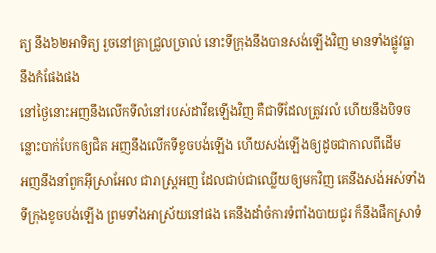ត្យ នឹង៦២អាទិត្យ រួចនៅគ្រាជ្រួលច្រាល់ នោះទីក្រុងនឹងបានសង់ឡើងវិញ មានទាំងផ្លូវធ្លា នឹងកំផែងផង
នៅថ្ងៃនោះអញនឹងលើកទីលំនៅរបស់ដាវីឌឡើងវិញ គឺជាទីដែលត្រូវរលំ ហើយនឹងបិទចន្លោះបាក់បែកឲ្យជិត អញនឹងលើកទីខូចបង់ឡើង ហើយសង់ឡើងឲ្យដូចជាកាលពីដើម
អញនឹងនាំពួកអ៊ីស្រាអែល ជារាស្ត្រអញ ដែលជាប់ជាឈ្លើយឲ្យមកវិញ គេនឹងសង់អស់ទាំងទីក្រុងខូចបង់ឡើង ព្រមទាំងអាស្រ័យនៅផង គេនឹងដាំចំការទំពាំងបាយជូរ ក៏នឹងផឹកស្រាទំ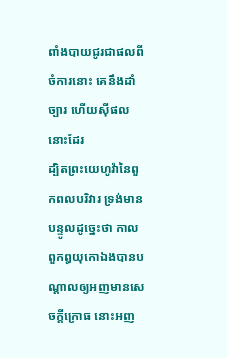ពាំងបាយជូរជាផលពីចំការនោះ គេនឹងដាំច្បារ ហើយស៊ីផលនោះដែរ
ដ្បិតព្រះយេហូវ៉ានៃពួកពលបរិវារ ទ្រង់មានបន្ទូលដូច្នេះថា កាលពួកឰយុកោឯងបានបណ្តាលឲ្យអញមានសេចក្ដីក្រោធ នោះអញ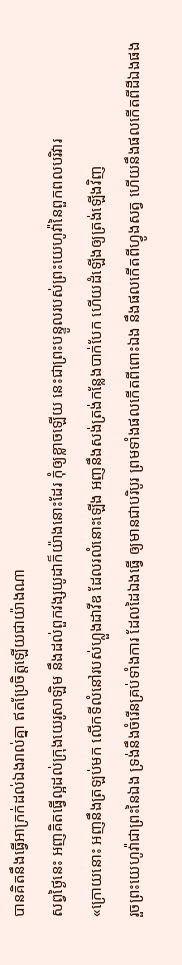បានគិតនឹងធ្វើអាក្រក់ដល់ឯងរាល់គ្នា ឥតប្រែចិត្តឡើយជាយ៉ាងណា
សព្វថ្ងៃនេះ អញគិតធ្វើល្អដល់ក្រុងយេរូសាឡិម នឹងដល់ពួកវង្សយូដាក៏យ៉ាងនោះដែរ កុំឲ្យខ្លាចឡើយ នេះជាព្រះបន្ទូលរបស់ព្រះយេហូវ៉ានៃពួកពលបរិវារ
«ក្រោយនោះ អញនឹងត្រឡប់មក លើកទីលំនៅរបស់ហ្លួងដាវីឌ ដែលរលំនោះឡើង អញនឹងសង់ត្រង់កន្លែងបាក់បែក ហើយដំឡើងឲ្យត្រង់ឡើងវិញ
រួចព្រះយេហូវ៉ាជាព្រះនៃឯង ទ្រង់នឹងចំរើនគ្រប់ទាំងការ ដែលដៃឯងធ្វើ ឲ្យមានជាបរិបូរ ព្រមទាំងផលកើតពីពោះឯង នឹងផលកើតពីហ្វូងសត្វ ហើយនឹងផលកើតពីដីឯងផង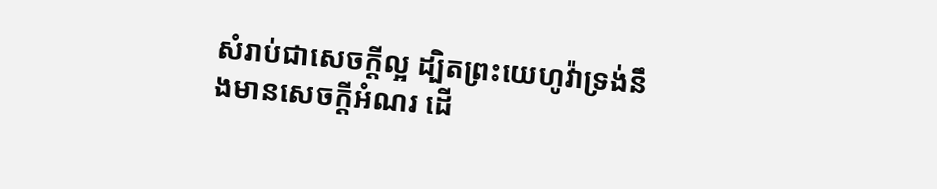សំរាប់ជាសេចក្ដីល្អ ដ្បិតព្រះយេហូវ៉ាទ្រង់នឹងមានសេចក្ដីអំណរ ដើ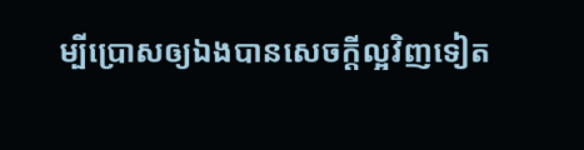ម្បីប្រោសឲ្យឯងបានសេចក្ដីល្អវិញទៀត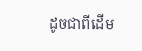ដូចជាពីដើម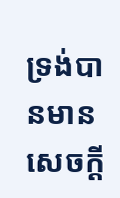ទ្រង់បានមានសេចក្ដី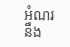អំណរនឹង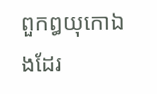ពួកឰយុកោឯងដែរ